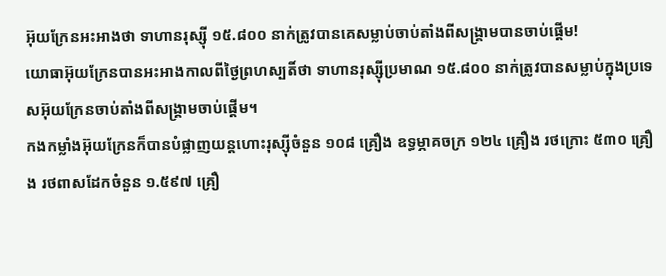អ៊ុយក្រែនអះអាងថា ទាហានរុស្ស៊ី ១៥.៨០០ នាក់ត្រូវបានគេសម្លាប់ចាប់តាំងពីសង្គ្រាមបានចាប់ផ្ដើម!
យោធាអ៊ុយក្រែនបានអះអាងកាលពីថ្ងៃព្រហស្បតិ៍ថា ទាហានរុស្ស៊ីប្រមាណ ១៥.៨០០ នាក់ត្រូវបានសម្លាប់ក្នុងប្រទេសអ៊ុយក្រែនចាប់តាំងពីសង្គ្រាមចាប់ផ្តើម។
កងកម្លាំងអ៊ុយក្រែនក៏បានបំផ្លាញយន្តហោះរុស្ស៊ីចំនួន ១០៨ គ្រឿង ឧទ្ធម្ភាគចក្រ ១២៤ គ្រឿង រថក្រោះ ៥៣០ គ្រឿង រថពាសដែកចំនួន ១.៥៩៧ គ្រឿ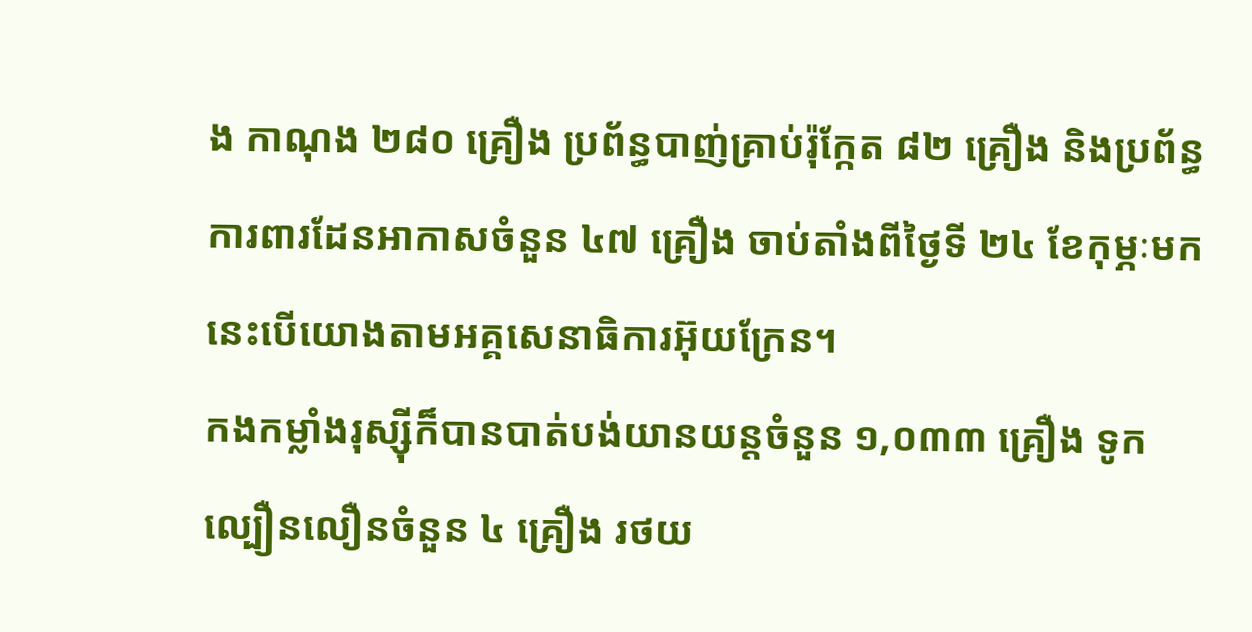ង កាណុង ២៨០ គ្រឿង ប្រព័ន្ធបាញ់គ្រាប់រ៉ុក្កែត ៨២ គ្រឿង និងប្រព័ន្ធការពារដែនអាកាសចំនួន ៤៧ គ្រឿង ចាប់តាំងពីថ្ងៃទី ២៤ ខែកុម្ភៈមក នេះបើយោងតាមអគ្គសេនាធិការអ៊ុយក្រែន។
កងកម្លាំងរុស្ស៊ីក៏បានបាត់បង់យានយន្តចំនួន ១,០៣៣ គ្រឿង ទូកល្បឿនលឿនចំនួន ៤ គ្រឿង រថយ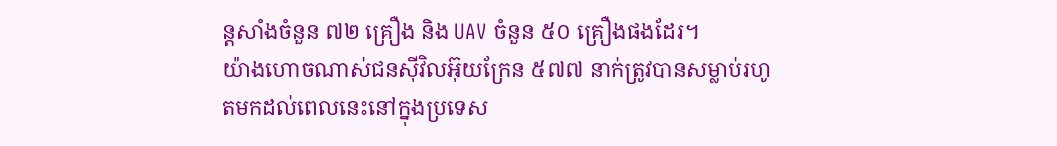ន្តសាំងចំនួន ៧២ គ្រឿង និង UAV ចំនួន ៥០ គ្រឿងផងដែរ។
យ៉ាងហោចណាស់ជនស៊ីវិលអ៊ុយក្រែន ៥៧៧ នាក់ត្រូវបានសម្លាប់រហូតមកដល់ពេលនេះនៅក្នុងប្រទេស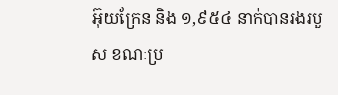អ៊ុយក្រែន និង ១,៩៥៤ នាក់បានរងរបួស ខណៈប្រ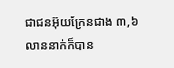ជាជនអ៊ុយក្រែនជាង ៣,៦ លាននាក់ក៏បាន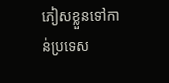ភៀសខ្លួនទៅកាន់ប្រទេស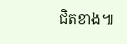ជិតខាង៕